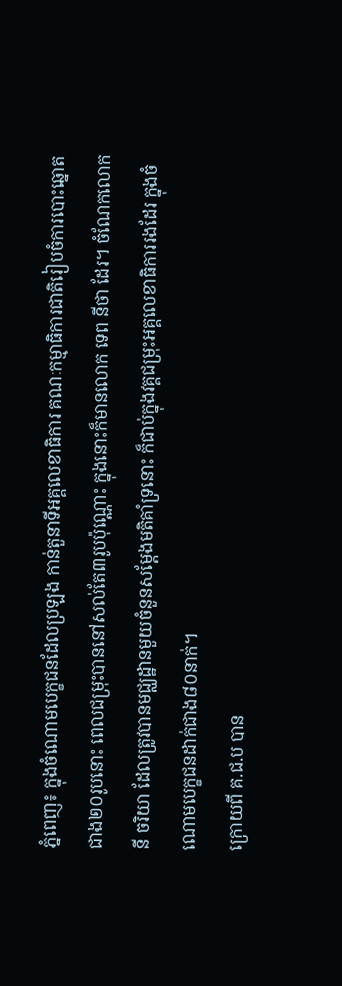ភ្នំពេញ៖ ក្នុងចំណោមបេក្ខជនដែលប្រឡង កាន់តួនាទីអគ្គលេខាធិការ គណៈកម្មាធិការជាតិរៀបចំការបោះឆ្នោតជាង២០រូបនោះ ពេលជម្រុះបាននៅសល់តែ៣រូបប៉ុណ្ណោះ ក្នុងនោះក៏មានលោក ទេព នីថា ដែរ។ ចំណែកលោក នី ចរិយា ដែលត្រូវបានមជ្ឈដ្ឋានមួយចំនួនសម្ដែងមតិគាំទ្រនោះ ក៏ជាប់ក្នុងវគ្គជម្រុះអគ្គលេខាធិការរងដែរ ក្នុងចំណោមបេក្ខជនដាក់ជាង៨០នាក់។
ក្រោយពី គ.ជ.ប បាន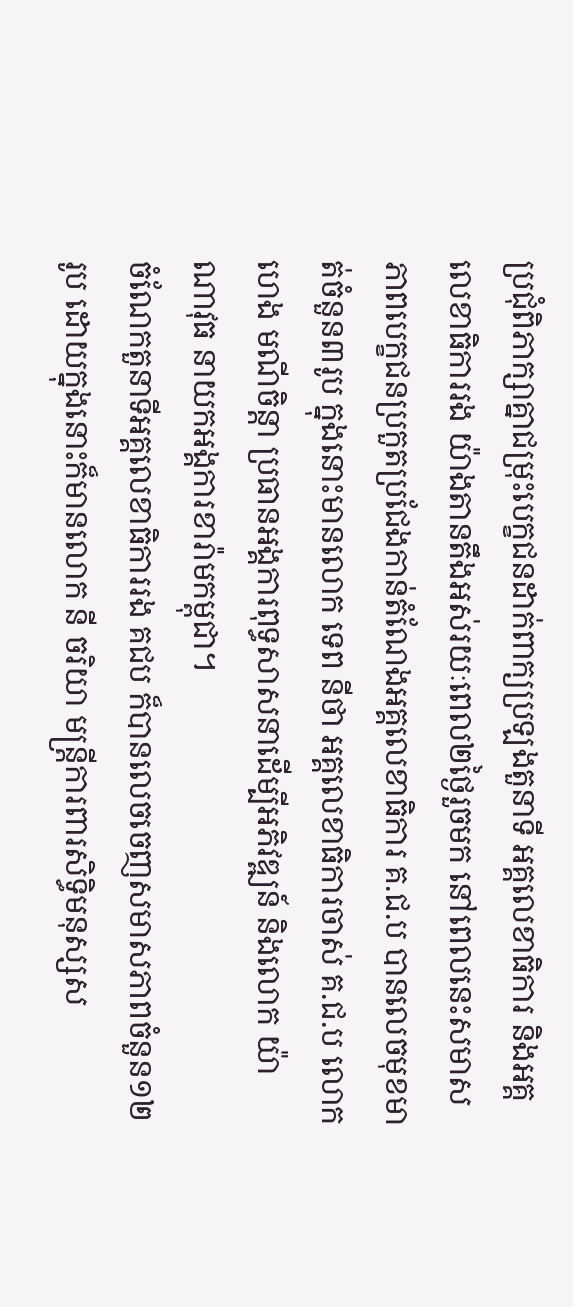ប្រជុំពិភាក្សាគ្នាជម្រុះបេក្ខជនដាក់ពាក្យប្រឡងតួនាទី អគ្គលេខាធិការ និងអគ្គលេខាធិការរង យ៉ាងតានតឹងអស់រយៈពេល២ថ្ងៃរួចមក នៅពេលនេះសមាសភាពបេក្ខជនប្រកួតប្រជែងកាន់តំណែងអគ្គលេខាធិការ គ.ជ.ប បានលេចមុខមាត់ចំនួន៣រូប ក្នុងនោះមានលោក ទេព នីថា អគ្គលេខាធិការចាស់ គ.ជ.ប លោក ហេង មណីចិន្ដា ប្រធានអង្គការពុទ្ធសាសនាដើម្បីអភិវឌ្ឍន៍ និងលោក យ៉ា ណាវុធ នាយកអង្គការខារ៉ាមកម្ពុជា។
ចំណែកតួនាទីអគ្គលេខាធិការរង គជប ក៏បានលេចចេញសមាសភាពចំនួន១២ រូប ដោយក្នុងនោះក៏មានលោក នី ចរិយា មន្ត្រីការពារសិទ្ធិមនុស្សស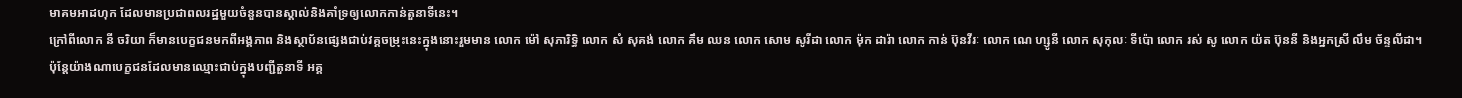មាគមអាដហុក ដែលមានប្រជាពលរដ្ឋមួយចំនួនបានស្គាល់និងគាំទ្រឲ្យលោកកាន់តួនាទីនេះ។
ក្រៅពីលោក នី ចរិយា ក៏មានបេក្ខជនមកពីអង្គភាព និងស្ថាប័នផ្សេងជាប់វគ្គចម្រុះនេះក្នុងនោះរួមមាន លោក ម៉ៅ សុភារិទ្ធិ លោក សំ សុគង់ លោក គឹម ឈន លោក សោម សូរីដា លោក ម៉ុក ដារ៉ា លោក កាន់ ប៊ុនវីរៈ លោក ណេ ហ្សូនី លោក សុកុលៈ ទីប៉ោ លោក រស់ សូ លោក យ៉ត ប៊ុននី និងអ្នកស្រី លឹម ច័ន្ទលីដា។
ប៉ុន្តែយ៉ាងណាបេក្ខជនដែលមានឈ្មោះជាប់ក្នុងបញ្ជីតួនាទី អគ្គ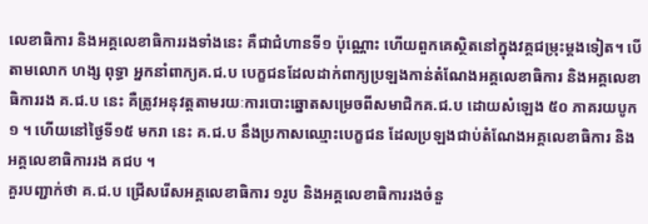លេខាធិការ និងអគ្គលេខាធិការរងទាំងនេះ គឺជាជំហានទី១ ប៉ុណ្ណោះ ហើយពួកគេស្ថិតនៅក្នុងវគ្គជម្រុះម្ដងទៀត។ បើតាមលោក ហង្ស ពុទ្ធា អ្នកនាំពាក្យគ.ជ.ប បេក្ខជនដែលដាក់ពាក្យប្រឡងកាន់តំណែងអគ្គលេខាធិការ និងអគ្គលេខាធិការរង គ.ជ.ប នេះ គឺត្រូវអនុវត្តតាមរយៈការបោះឆ្នោតសម្រេចពីសមាជិកគ.ជ.ប ដោយសំឡេង ៥០ ភាគរយបូក ១ ។ ហើយនៅថ្ងៃទី១៥ មករា នេះ គ.ជ.ប នឹងប្រកាសឈ្មោះបេក្ខជន ដែលប្រឡងជាប់តំណែងអគ្គលេខាធិការ និងអគ្គលេខាធិការរង គជប ។
គួរបញ្ជាក់ថា គ.ជ.ប ជ្រើសរើសអគ្គលេខាធិការ ១រូប និងអគ្គលេខាធិការរងចំនួ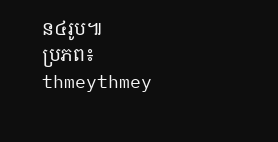ន៤រូប៕
ប្រភព៖ thmeythmey